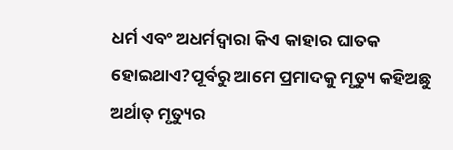ଧର୍ମ ଏବଂ ଅଧର୍ମଦ୍ୱାରା କିଏ କାହାର ଘାତକ ହୋଇଥାଏ?ପୂର୍ବରୁ ଆମେ ପ୍ରମାଦକୁ ମୃତ୍ୟୁ କହିଅଛୁ ଅର୍ଥାତ୍ ମୃତ୍ୟୁର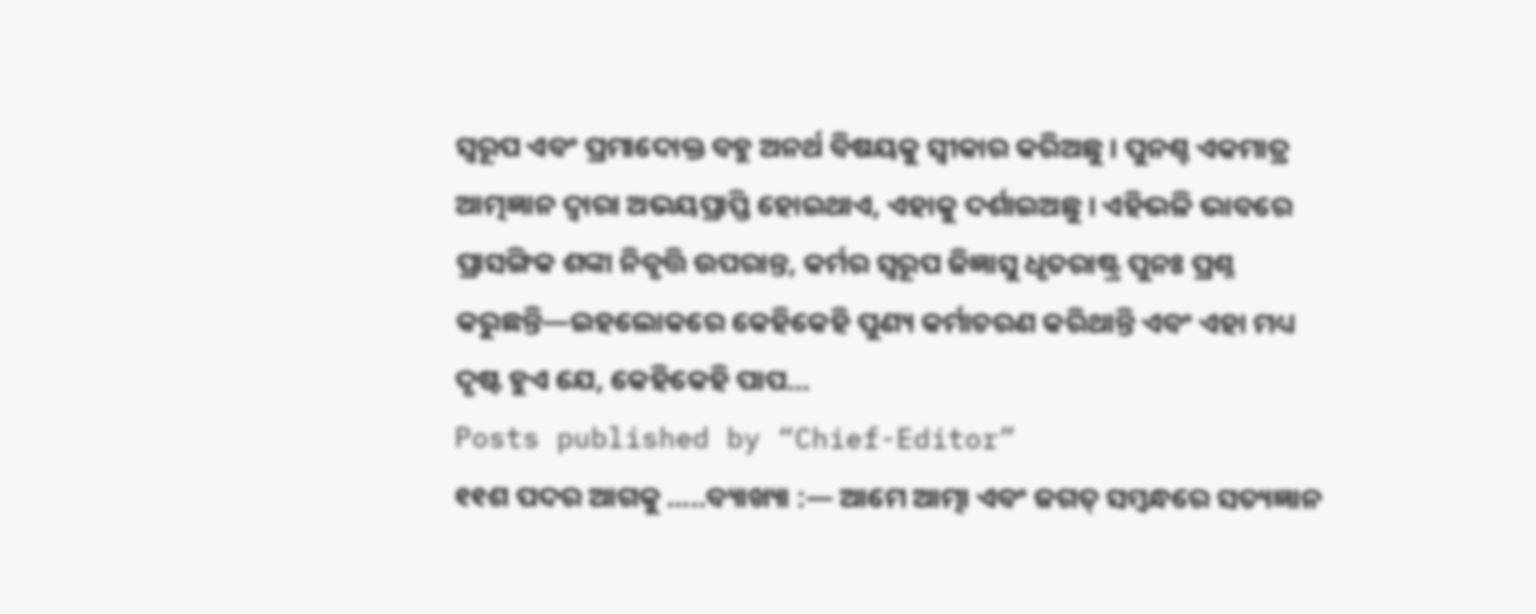ସ୍ୱରୂପ ଏବଂ ପ୍ରମାଦୋକ୍ତ ବହୁ ଅନର୍ଥ ବିଷୟକୁ ସ୍ୱୀକାର କରିଅଛୁ । ପୁନଶ୍ଚ ଏକମାତ୍ର ଆତ୍ମଜ୍ଞାନ ଦ୍ୱାରା ଅଭୟପ୍ରାପ୍ତି ହୋଇଥାଏ, ଏହାକୁ ଦର୍ଶାଇଅଛୁ । ଏହିଭଳି ଭାବରେ ପ୍ରାସଙ୍ଗିକ ଶଙ୍କା ନିବୃତ୍ତି ଉପରାନ୍ତ, କର୍ମର ସ୍ୱରୂପ ଜିଜ୍ଞାସୁ ଧୃତରାଷ୍ଟ୍ର ପୁନଃ ପ୍ରଶ୍ନ କରୁଛନ୍ତି—ଇହଲୋକରେ କେହିକେହି ପୁଣ୍ୟ କର୍ମାଚରଣ କରିଥାନ୍ତି ଏବଂ ଏହା ମଧ୍ୟ ଦୃଷ୍ଟ ହୁଏ ଯେ, କେହିକେହି ପାପ…
Posts published by “Chief-Editor”
୧୧ଶ ପଦର ଆଗକୁ …..ବ୍ୟାଖ୍ୟା :— ଆମେ ଆତ୍ମା ଏବଂ ଜଗତ୍ ସମ୍ବନ୍ଧରେ ସତ୍ୟଜ୍ଞାନ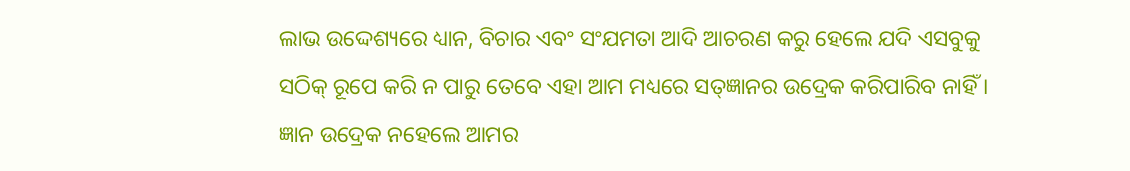ଲାଭ ଉଦ୍ଦେଶ୍ୟରେ ଧ୍ୟାନ, ବିଚାର ଏବଂ ସଂଯମତା ଆଦି ଆଚରଣ କରୁ ହେଲେ ଯଦି ଏସବୁକୁ ସଠିକ୍ ରୂପେ କରି ନ ପାରୁ ତେବେ ଏହା ଆମ ମଧ୍ୟରେ ସତ୍ଜ୍ଞାନର ଉଦ୍ରେକ କରିପାରିବ ନାହିଁ । ଜ୍ଞାନ ଉଦ୍ରେକ ନହେଲେ ଆମର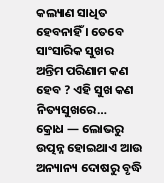କଲ୍ୟାଣ ସାଧିତ ହେବନାହିଁ । ତେବେ ସାଂସାରିକ ସୁଖର ଅନ୍ତିମ ପରିଣାମ କଣ ହେବ ? ଏହି ସୁଖ କଣ ନିତ୍ୟସୁଖରେ…
କ୍ରୋଧ — ଲୋଭରୁ ଉତ୍ପନ୍ନ ହୋଇଥାଏ ଆଉ ଅନ୍ୟାନ୍ୟ ଦୋଷରୁ ବୃଦ୍ଧି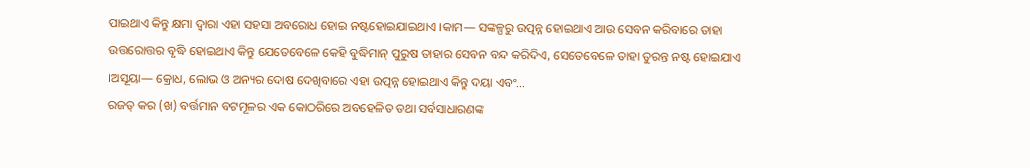ପାଇଥାଏ କିନ୍ତୁ କ୍ଷମା ଦ୍ୱାରା ଏହା ସହସା ଅବରୋଧ ହୋଇ ନଷ୍ଟହୋଇଯାଇଥାଏ ।କାମ— ସଙ୍କଳ୍ପରୁ ଉତ୍ପନ୍ନ ହୋଇଥାଏ ଆଉ ସେବନ କରିବାରେ ତାହା ଉତ୍ତରୋତ୍ତର ବୃଦ୍ଧି ହୋଇଥାଏ କିନ୍ତୁ ଯେତେବେଳେ କେହି ବୁଦ୍ଧିମାନ୍ ପୁରୁଷ ତାହାର ସେବନ ବନ୍ଦ କରିଦିଏ, ସେତେବେଳେ ତାହା ତୁରନ୍ତ ନଷ୍ଟ ହୋଇଯାଏ ।ଅସୂୟା— କ୍ରୋଧ, ଲୋଭ ଓ ଅନ୍ୟର ଦୋଷ ଦେଖିବାରେ ଏହା ଉତ୍ପନ୍ନ ହୋଇଥାଏ କିନ୍ତୁ ଦୟା ଏବଂ…
ରଜତ୍ କର (ଖ) ବର୍ତ୍ତମାନ ବଟମୂଳର ଏକ କୋଠରିରେ ଅବହେଳିତ ତଥା ସର୍ବସାଧାରଣଙ୍କ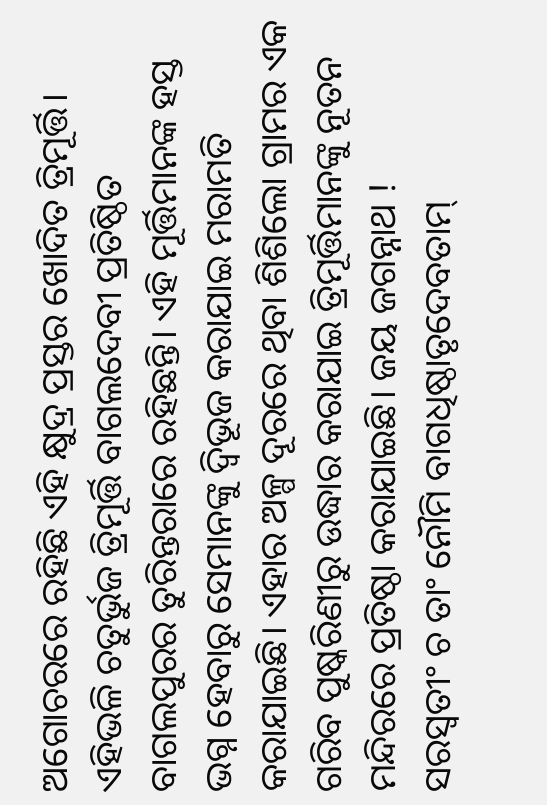ଅଗୋଚରରେ ରହିଛି ଏହି କ୍ଷୁଦ୍ର ପ୍ରସ୍ତର ଖୋଦିତ ତ୍ରିମୂର୍ତ୍ତି। ଏହିଭଳି ଚତୁର୍ଭୁଜ ତ୍ରିମୂର୍ତ୍ତି ବାଗଲଦେବୀ ପ୍ରତିଷ୍ଠିତ ବାଗଲପୁରର ତୁରିନ୍ତରାରେ ରହିଛନ୍ତି। ଏହି ମୂର୍ତ୍ତିମାନଙ୍କ ହସ୍ତ ଭଗ୍ନ ହେବାରୁ ସେମାନଙ୍କୁ ଦ୍ବିଭୂଜ କରାଯାଇ ମରାମତି କରାଯାଇଛି। ଏହାର ଅଳ୍ପ ଦୂରରେ ଥିବା ଶିଶିଲୋ ଗ୍ରାମର ଏକ ଗରିବ ପୁଷ୍କରିଣୀରୁ ଉଦ୍ଧାର କରାଯାଇ ତ୍ରିମୂର୍ତ୍ତିମାନଙ୍କୁ ନୂତନ ମନ୍ଦିରରେ ପ୍ରତିଷ୍ଠା କରାଯାଇଛି। ଜୟ ଜଗନ୍ନାଥ !
ସରସ୍ୱତୀଂ ଚ ତାଂ ନୌମି ବାଗଧିଷ୍ଠାତୃଦେବତାମ୍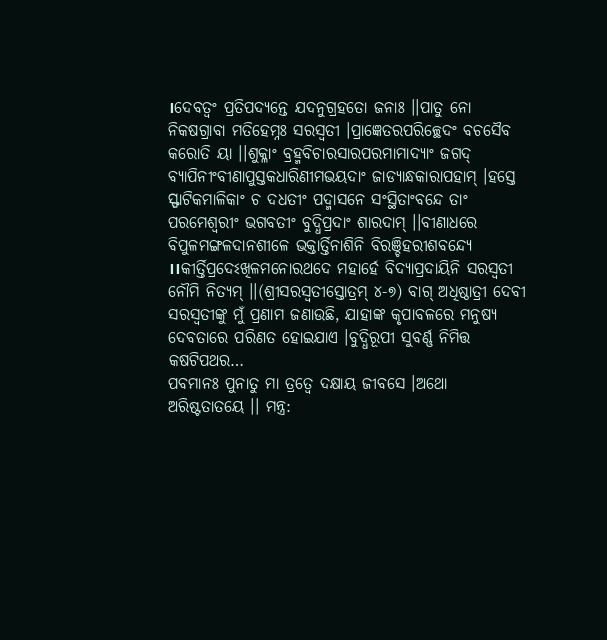।ଦେବତ୍ୱଂ ପ୍ରତିପଦ୍ୟନ୍ତେ ଯଦନୁଗ୍ରହତୋ ଜନାଃ ।।ପାତୁ ନୋ ନିକଷଗ୍ରାବା ମତିହେମ୍ନଃ ସରସ୍ୱତୀ ।ପ୍ରାଜ୍ଞେତରପରିଚ୍ଛେଦଂ ବଚସୈବ କରୋତି ୟା ।।ଶୁକ୍ଳାଂ ବ୍ରହ୍ମବିଚାରସାରପରମାମାଦ୍ୟାଂ ଜଗଦ୍ ବ୍ୟାପିନୀଂବୀଣାପୁସ୍ତକଧାରିଣୀମଭୟଦାଂ ଜାଡ୍ୟାନ୍ଧକାରାପହାମ୍ ।ହସ୍ତେ ସ୍ଫାଟିକମାଳିକାଂ ଚ ଦଧତୀଂ ପଦ୍ମାସନେ ସଂସ୍ଥିତାଂବନ୍ଦେ ତାଂ ପରମେଶ୍ୱରୀଂ ଭଗବତୀଂ ବୁଦ୍ଧିପ୍ରଦାଂ ଶାରଦାମ୍ ।।ବୀଣାଧରେ ବିପୁଳମଙ୍ଗଳଦାନଶୀଳେ ଭକ୍ତାର୍ତ୍ତିନାଶିନି ବିରଞ୍ଚିହରୀଶବନ୍ଦ୍ୟେ ।।କୀର୍ତ୍ତିପ୍ରଦେଽଖିଳମନୋରଥଦେ ମହାର୍ହେ ବିଦ୍ୟାପ୍ରଦାୟିନି ସରସ୍ୱତୀ ନୌମି ନିତ୍ୟମ୍ ।।(ଶ୍ରୀସରସ୍ୱତୀସ୍ତୋତ୍ରମ୍ ୪-୭) ବାଗ୍ ଅଧିଷ୍ଠାତ୍ରୀ ଦେବୀ ସରସ୍ୱତୀଙ୍କୁ ମୁଁ ପ୍ରଣାମ ଜଣାଉଛି, ଯାହାଙ୍କ କୃପାବଳରେ ମନୁଷ୍ୟ ଦେବତାରେ ପରିଣତ ହୋଇଯାଏ ।ବୁଦ୍ଧିରୂପୀ ସୁବର୍ଣ୍ଣ ନିମିତ୍ତ କଷଟିପଥର…
ପବମାନଃ ପୁନାତୁ ମା ତ୍ରତ୍ୱେ ଦକ୍ଷାୟ ଜୀବସେ ।ଅଥୋ ଅରିଷ୍ଟତାତୟେ ।। ମନ୍ତ୍ର: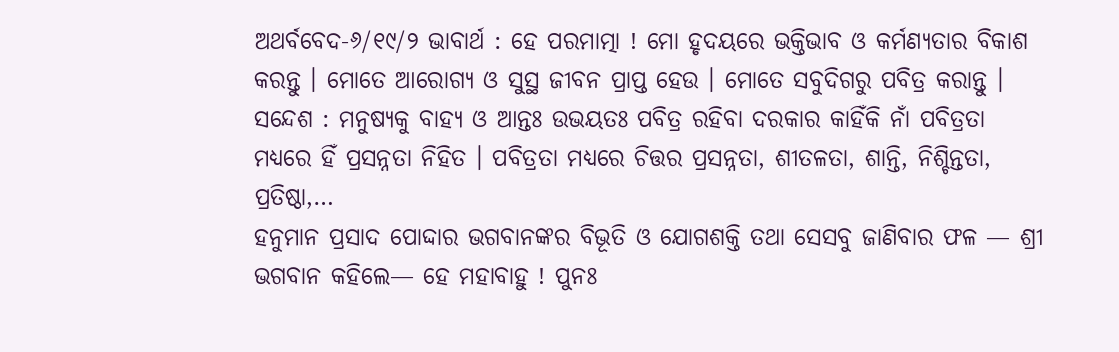ଅଥର୍ବବେଦ-୬/୧୯/୨ ଭାବାର୍ଥ : ହେ ପରମାତ୍ମା ! ମୋ ହୃଦୟରେ ଭକ୍ତିଭାବ ଓ କର୍ମଣ୍ୟତାର ବିକାଶ କରନ୍ତୁ । ମୋତେ ଆରୋଗ୍ୟ ଓ ସୁସ୍ଥ ଜୀବନ ପ୍ରାପ୍ତ ହେଉ । ମୋତେ ସବୁଦିଗରୁ ପବିତ୍ର କରାନ୍ତୁ । ସନ୍ଦେଶ : ମନୁଷ୍ୟକୁ ବାହ୍ୟ ଓ ଆନ୍ତଃ ଉଭୟତଃ ପବିତ୍ର ରହିବା ଦରକାର କାହିଁକି ନାଁ ପବିତ୍ରତା ମଧ୍ୟରେ ହିଁ ପ୍ରସନ୍ନତା ନିହିତ । ପବିତ୍ରତା ମଧ୍ୟରେ ଚିତ୍ତର ପ୍ରସନ୍ନତା, ଶୀତଳତା, ଶାନ୍ତି, ନିଶ୍ଚିନ୍ତତା, ପ୍ରତିଷ୍ଠା,…
ହନୁମାନ ପ୍ରସାଦ ପୋଦ୍ଦାର ଭଗବାନଙ୍କର ବିଭୂତି ଓ ଯୋଗଶକ୍ତି ତଥା ସେସବୁ ଜାଣିବାର ଫଳ — ଶ୍ରୀ ଭଗବାନ କହିଲେ— ହେ ମହାବାହୁ ! ପୁନଃ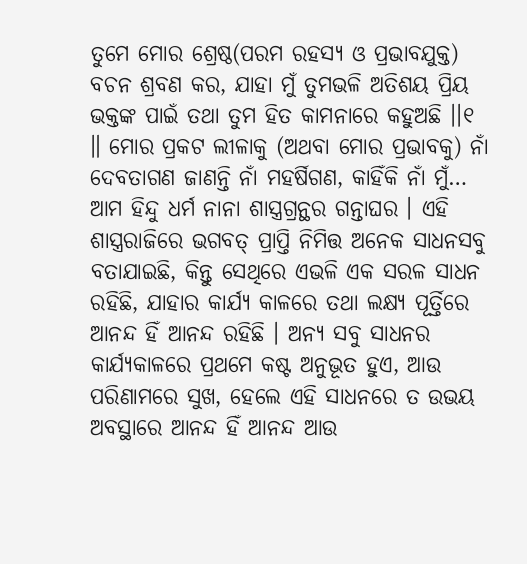ତୁମେ ମୋର ଶ୍ରେଷ୍ଠ(ପରମ ରହସ୍ୟ ଓ ପ୍ରଭାବଯୁକ୍ତ) ବଚନ ଶ୍ରବଣ କର, ଯାହା ମୁଁ ତୁମଭଳି ଅତିଶୟ ପ୍ରିୟ ଭକ୍ତଙ୍କ ପାଇଁ ତଥା ତୁମ ହିତ କାମନାରେ କହୁଅଛି ।।୧ ॥ ମୋର ପ୍ରକଟ ଲୀଳାକୁ (ଅଥବା ମୋର ପ୍ରଭାବକୁ) ନାଁ ଦେବତାଗଣ ଜାଣନ୍ତି ନାଁ ମହର୍ଷିଗଣ, କାହିଁକି ନାଁ ମୁଁ…
ଆମ ହିନ୍ଦୁ ଧର୍ମ ନାନା ଶାସ୍ତ୍ରଗ୍ରନ୍ଥର ଗନ୍ତାଘର । ଏହି ଶାସ୍ତ୍ରରାଜିରେ ଭଗବତ୍ ପ୍ରାପ୍ତି ନିମିତ୍ତ ଅନେକ ସାଧନସବୁ ବତାଯାଇଛି, କିନ୍ତୁ ସେଥିରେ ଏଭଳି ଏକ ସରଳ ସାଧନ ରହିଛି, ଯାହାର କାର୍ଯ୍ୟ କାଳରେ ତଥା ଲକ୍ଷ୍ୟ ପୂର୍ତ୍ତିରେ ଆନନ୍ଦ ହିଁ ଆନନ୍ଦ ରହିଛି । ଅନ୍ୟ ସବୁ ସାଧନର କାର୍ଯ୍ୟକାଳରେ ପ୍ରଥମେ କଷ୍ଟ ଅନୁଭୂତ ହୁଏ, ଆଉ ପରିଣାମରେ ସୁଖ, ହେଲେ ଏହି ସାଧନରେ ତ ଉଭୟ ଅବସ୍ଥାରେ ଆନନ୍ଦ ହିଁ ଆନନ୍ଦ ଆଉ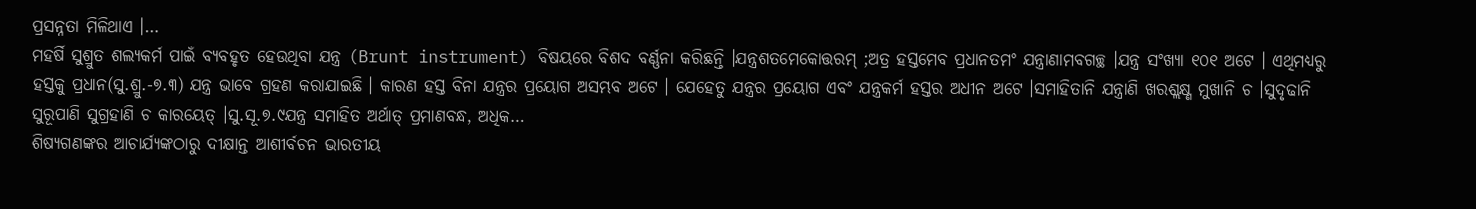ପ୍ରସନ୍ନତା ମିଳିଥାଏ ।…
ମହର୍ଷି ସୁଶ୍ରୁତ ଶଲ୍ୟକର୍ମ ପାଇଁ ବ୍ୟବହୃତ ହେଉଥିବା ଯନ୍ତ୍ର (Brunt instrument) ବିଷୟରେ ବିଶଦ ବର୍ଣ୍ଣନା କରିଛନ୍ତି ।ଯନ୍ତ୍ରଶତମେକୋତ୍ତରମ୍ ;ଅତ୍ର ହସ୍ତମେବ ପ୍ରଧାନତମଂ ଯନ୍ତ୍ରାଣାମବଗଚ୍ଛ ।ଯନ୍ତ୍ର ସଂଖ୍ୟା ୧୦୧ ଅଟେ । ଏଥିମଧ୍ୟରୁ ହସ୍ତକୁ ପ୍ରଧାନ(ସୁ.ଶ୍ରୁ.-୭.୩) ଯନ୍ତ୍ର ଭାବେ ଗ୍ରହଣ କରାଯାଇଛି । କାରଣ ହସ୍ତ ବିନା ଯନ୍ତ୍ରର ପ୍ରୟୋଗ ଅସମ୍ଭବ ଅଟେ । ଯେହେତୁ ଯନ୍ତ୍ରର ପ୍ରୟୋଗ ଏବଂ ଯନ୍ତ୍ରକର୍ମ ହସ୍ତର ଅଧୀନ ଅଟେ ।ସମାହିତାନି ଯନ୍ତ୍ରାଣି ଖରଶ୍ଲକ୍ଷ୍ଣ ମୁଖାନି ଚ ।ସୁଦୃଢାନି ସୁରୂପାଣି ସୁଗ୍ରହାଣି ଚ କାରୟେତ୍ ।ସୁ.ସୂ.୭.୯ଯନ୍ତ୍ର ସମାହିତ ଅର୍ଥାତ୍ ପ୍ରମାଣବନ୍ଧ, ଅଧିକ…
ଶିଷ୍ୟଗଣଙ୍କର ଆଚାର୍ଯ୍ୟଙ୍କଠାରୁ ଦୀକ୍ଷାନ୍ତ ଆଶୀର୍ବଚନ ଭାରତୀୟ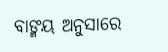ବାଙ୍ମୟ ଅନୁସାରେ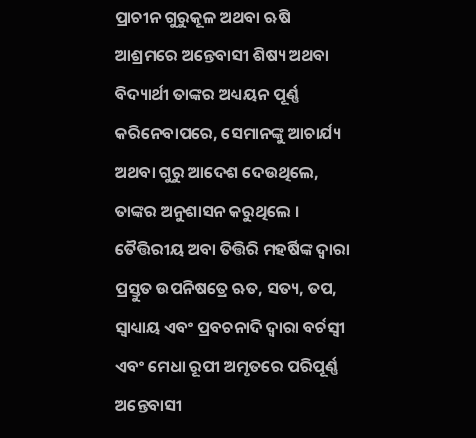ପ୍ରାଚୀନ ଗୁରୁକୂଳ ଅଥବା ଋଷି ଆଶ୍ରମରେ ଅନ୍ତେବାସୀ ଶିଷ୍ୟ ଅଥବା ବିଦ୍ୟାର୍ଥୀ ତାଙ୍କର ଅଧ୍ୟୟନ ପୂର୍ଣ୍ଣ କରିନେବାପରେ, ସେମାନଙ୍କୁ ଆଚାର୍ଯ୍ୟ ଅଥବା ଗୁରୁ ଆଦେଶ ଦେଉଥିଲେ, ତାଙ୍କର ଅନୁଶାସନ କରୁଥିଲେ । ତୈତ୍ତିରୀୟ ଅବା ତିତ୍ତିରି ମହର୍ଷିଙ୍କ ଦ୍ୱାରା ପ୍ରସ୍ତୁତ ଉପନିଷତ୍ରେ ଋତ, ସତ୍ୟ, ତପ, ସ୍ୱାଧ୍ୟାୟ ଏବଂ ପ୍ରବଚନାଦି ଦ୍ୱାରା ବର୍ଚସ୍ୱୀ ଏବଂ ମେଧା ରୂପୀ ଅମୃତରେ ପରିପୂର୍ଣ୍ଣ ଅନ୍ତେବାସୀ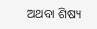ଅଥବା ଶିଷ୍ୟ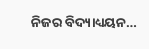ନିଜର ବିଦ୍ୟାଧ୍ୟୟନ…